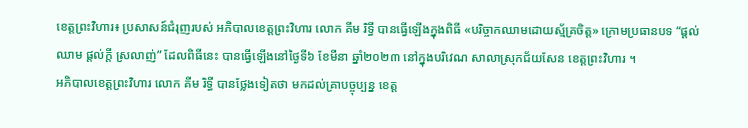ខេត្តព្រះវិហារ៖ ប្រសាសន៍ជំរុញរបស់ អភិបាលខេត្តព្រះវិហារ លោក គីម រិទ្ធី បានធ្វើឡើងក្នុងពិធី «បរិច្ចាកឈាមដោយស្ម័គ្រចិត្ត» ក្រោមប្រធានបទ “ផ្ដល់ឈាម ផ្ដល់ក្ដី ស្រលាញ់” ដែលពិធីនេះ បានធ្វើឡើងនៅថ្ងៃទី៦ ខែមីនា ឆ្នាំ២០២៣ នៅក្នុងបរិវេណ សាលាស្រុកជ័យសែន ខេត្តព្រះវិហារ ។
អភិបាលខេត្តព្រះវិហារ លោក គីម រិទ្ធី បានថ្លែងទៀតថា មកដល់គ្រាបច្ចុប្បន្ន ខេត្ត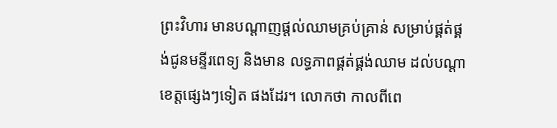ព្រះវិហារ មានបណ្ដាញផ្ដល់ឈាមគ្រប់គ្រាន់ សម្រាប់ផ្គត់ផ្គង់ជូនមន្ទីរពេទ្យ និងមាន លទ្ធភាពផ្គត់ផ្គង់ឈាម ដល់បណ្ដាខេត្តផ្សេងៗទៀត ផងដែរ។ លោកថា កាលពីពេ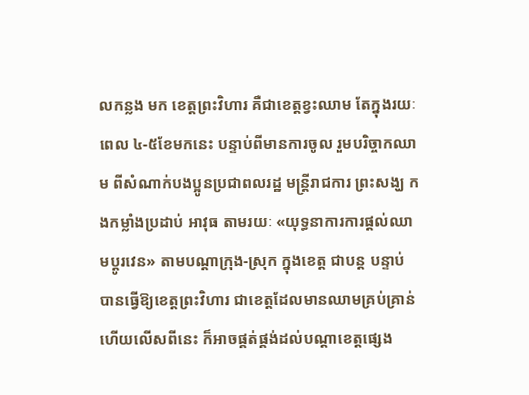លកន្លង មក ខេត្តព្រះវិហារ គឺជាខេត្តខ្វះឈាម តែក្នុងរយៈពេល ៤-៥ខែមកនេះ បន្ទាប់ពីមានការចូល រួមបរិច្ចាកឈាម ពីសំណាក់បងប្អូនប្រជាពលរដ្ឋ មន្ដ្រីរាជការ ព្រះសង្ឃ កងកម្លាំងប្រដាប់ អាវុធ តាមរយៈ «យុទ្ធនាការការផ្ដល់ឈាមប្ដូរវេន» តាមបណ្ដាក្រុង-ស្រុក ក្នុងខេត្ត ជាបន្ដ បន្ទាប់ បានធ្វើឱ្យខេត្តព្រះវិហារ ជាខេត្តដែលមានឈាមគ្រប់គ្រាន់ ហើយលើសពីនេះ ក៏អាចផ្គត់ផ្គង់ដល់បណ្ដាខេត្តផ្សេង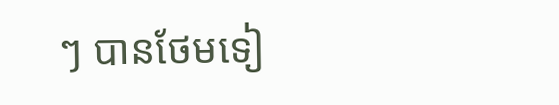ៗ បានថែមទៀ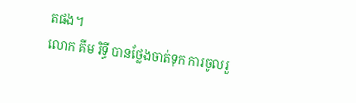តផង។
លោក គីម រិទ្ធី បានថ្លែងចាត់ទុក ការចូលរួ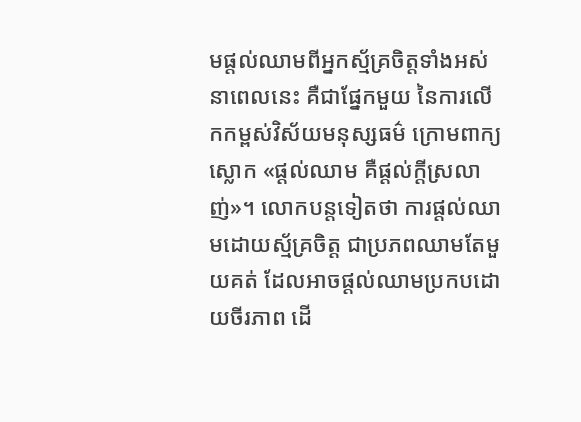មផ្តល់ឈាមពីអ្នកស្ម័គ្រចិត្តទាំងអស់ នាពេលនេះ គឺជាផ្នែកមួយ នៃការលើកកម្ពស់វិស័យមនុស្សធម៌ ក្រោមពាក្យស្លោក «ផ្តល់ឈាម គឺផ្តល់ក្តីស្រលាញ់»។ លោកបន្តទៀតថា ការផ្តល់ឈាមដោយស្ម័គ្រចិត្ត ជាប្រភពឈាមតែមួយគត់ ដែលអាចផ្តល់ឈាមប្រកបដោយចីរភាព ដើ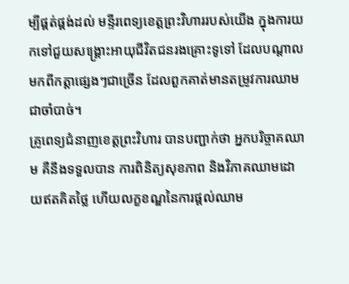ម្បីផ្គត់ផ្គង់ដល់ មន្ទីរពេទ្យខេត្តព្រះវិហាររបស់យើង ក្នុងការយកទៅជួយសង្គ្រោះអាយុជីវិតជនរងគ្រោះទូទៅ ដែលបណ្តាលមកពីកត្តាផ្សេងៗជាច្រើន ដែលពួកគាត់មានតម្រូវការឈាមជាចាំបាច់។
គ្រូពេទ្យជំនាញខេត្តព្រះវិហារ បានបញ្ជាក់ថា អ្នកបរិច្ចាគឈាម គឺនឹងទទួលបាន ការពិនិត្យសុខភាព និងវិភាគឈាមដោយឥតគិតថ្លៃ ហើយលក្ខខណ្ឌនៃការផ្តល់ឈាម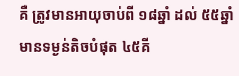គឺ ត្រូវមានអាយុចាប់ពី ១៨ឆ្នាំ ដល់ ៥៥ឆ្នាំ មានទម្ងន់តិចបំផុត ៤៥គី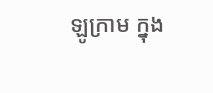ឡូក្រាម ក្នុង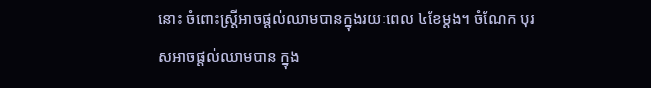នោះ ចំពោះស្ត្រីអាចផ្តល់ឈាមបានក្នុងរយៈពេល ៤ខែម្តង។ ចំណែក បុរសអាចផ្តល់ឈាមបាន ក្នុង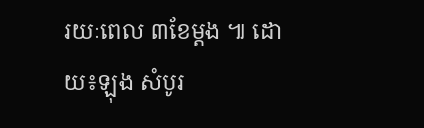រយៈពេល ៣ខែម្តង ៕ ដោយ៖ឡុង សំបូរ